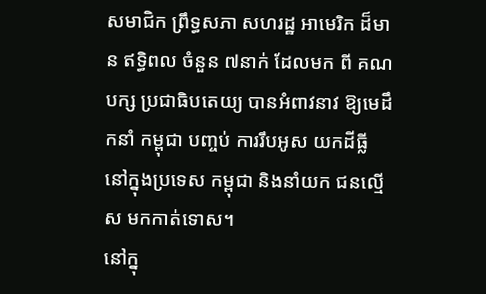សមាជិក ព្រឹទ្ធសភា សហរដ្ឋ អាមេរិក ដ៏មាន ឥទ្ធិពល ចំនួន ៧នាក់ ដែលមក ពី គណបក្ស ប្រជាធិបតេយ្យ បានអំពាវនាវ ឱ្យមេដឹកនាំ កម្ពុជា បញ្ចប់ ការរឹបអូស យកដីធ្លី នៅក្នុងប្រទេស កម្ពុជា និងនាំយក ជនល្មើស មកកាត់ទោស។
នៅក្នុ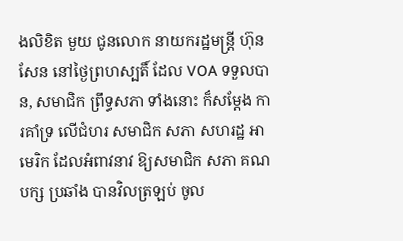ងលិខិត មួយ ជូនលោក នាយករដ្ឋមន្ត្រី ហ៊ុន សែន នៅថ្ងៃព្រហស្បតិ៍ ដែល VOA ទទួលបាន, សមាជិក ព្រឹទ្ធសភា ទាំងនោះ ក៏សម្តែង ការគាំទ្រ លើជំហរ សមាជិក សភា សហរដ្ឋ អាមេរិក ដែលអំពាវនាវ ឱ្យសមាជិក សភា គណបក្ស ប្រឆាំង បានវិលត្រឡប់ ចូល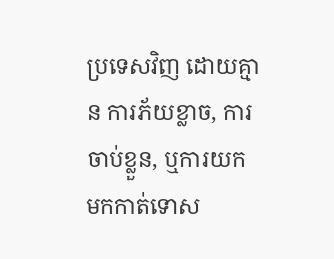ប្រទេសវិញ ដោយគ្មាន ការភ័យខ្លាច, ការចាប់ខ្លួន, ឬការយក មកកាត់ទោស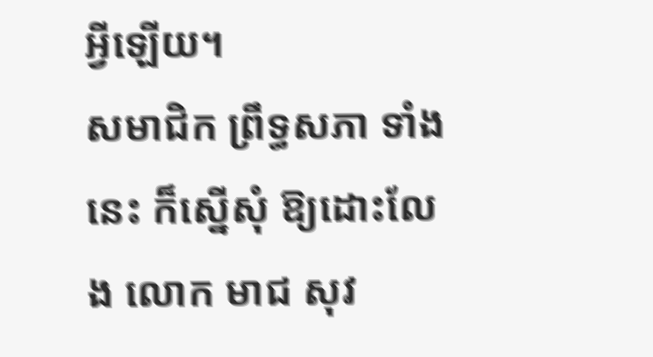អ្វីឡើយ។
សមាជិក ព្រឹទ្ធសភា ទាំងនេះ ក៏ស្នើសុំ ឱ្យដោះលែង លោក មាជ សុវ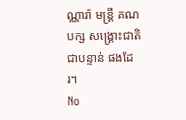ណ្ណារ៉ា មន្ត្រី គណបក្ស សង្គ្រោះជាតិ ជាបន្ទាន់ ផងដែរ។
No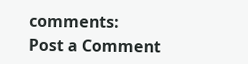comments:
Post a Comment